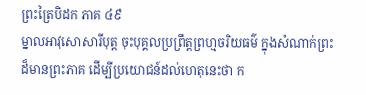ព្រះត្រៃបិដក ភាគ ៤៩
ម្នាលអាវុសោសារីបុត្ត ចុះបុគ្គលប្រព្រឹត្តព្រហ្មចរិយធម៌ ក្នុងសំណាក់ព្រះដ៏មានព្រះភាគ ដើម្បីប្រយោជន៍ដល់ហេតុនេះថា ក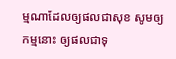ម្មណាដែលឲ្យផលជាសុខ សូមឲ្យកម្មនោះ ឲ្យផលជាទុ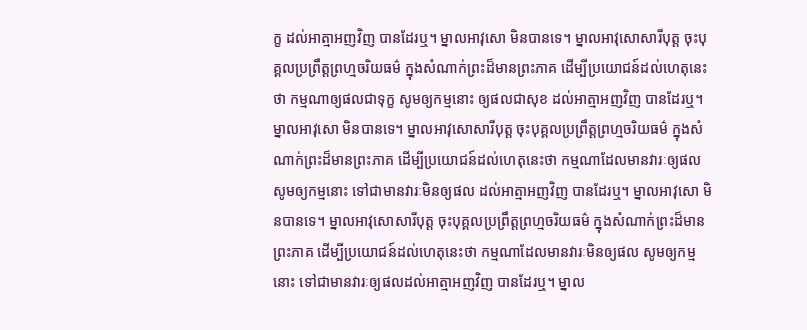ក្ខ ដល់អាត្មាអញវិញ បានដែរឬ។ ម្នាលអាវុសោ មិនបានទេ។ ម្នាលអាវុសោសារីបុត្ត ចុះបុគ្គលប្រព្រឹត្តព្រហ្មចរិយធម៌ ក្នុងសំណាក់ព្រះដ៏មានព្រះភាគ ដើម្បីប្រយោជន៍ដល់ហេតុនេះថា កម្មណាឲ្យផលជាទុក្ខ សូមឲ្យកម្មនោះ ឲ្យផលជាសុខ ដល់អាត្មាអញវិញ បានដែរឬ។ ម្នាលអាវុសោ មិនបានទេ។ ម្នាលអាវុសោសារីបុត្ត ចុះបុគ្គលប្រព្រឹត្តព្រហ្មចរិយធម៌ ក្នុងសំណាក់ព្រះដ៏មានព្រះភាគ ដើម្បីប្រយោជន៍ដល់ហេតុនេះថា កម្មណាដែលមានវារៈឲ្យផល សូមឲ្យកម្មនោះ ទៅជាមានវារៈមិនឲ្យផល ដល់អាត្មាអញវិញ បានដែរឬ។ ម្នាលអាវុសោ មិនបានទេ។ ម្នាលអាវុសោសារីបុត្ត ចុះបុគ្គលប្រព្រឹត្តព្រហ្មចរិយធម៌ ក្នុងសំណាក់ព្រះដ៏មានព្រះភាគ ដើម្បីប្រយោជន៍ដល់ហេតុនេះថា កម្មណាដែលមានវារៈមិនឲ្យផល សូមឲ្យកម្មនោះ ទៅជាមានវារៈឲ្យផលដល់អាត្មាអញវិញ បានដែរឬ។ ម្នាល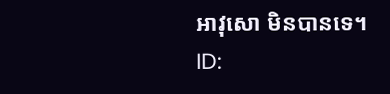អាវុសោ មិនបានទេ។
ID: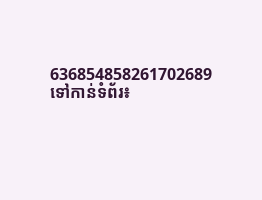636854858261702689
ទៅកាន់ទំព័រ៖